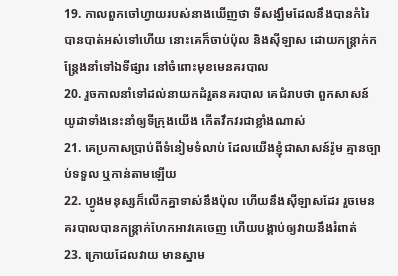19. កាលពួកចៅហ្វាយរបស់នាងឃើញថា ទីសង្ឃឹមដែលនឹងបានកំរៃ បានបាត់អស់ទៅហើយ នោះគេក៏ចាប់ប៉ុល និងស៊ីឡាស ដោយកន្ត្រាក់កន្ត្រែងនាំទៅឯទីផ្សារ នៅចំពោះមុខមេនគរបាល
20. រួចកាលនាំទៅដល់នាយកដំរួតនគរបាល គេជំរាបថា ពួកសាសន៍យូដាទាំងនេះនាំឲ្យទីក្រុងយើង កើតវឹកវរជាខ្លាំងណាស់
21. គេប្រកាសប្រាប់ពីទំនៀមទំលាប់ ដែលយើងខ្ញុំជាសាសន៍រ៉ូម គ្មានច្បាប់ទទួល ឬកាន់តាមឡើយ
22. ហ្វូងមនុស្សក៏លើកគ្នាទាស់នឹងប៉ុល ហើយនឹងស៊ីឡាសដែរ រួចមេនគរបាលបានកន្ត្រាក់ហែកអាវគេចេញ ហើយបង្គាប់ឲ្យវាយនឹងរំពាត់
23. ក្រោយដែលវាយ មានស្នាម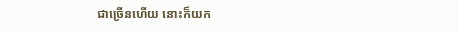ជាច្រើនហើយ នោះក៏យក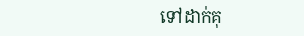ទៅដាក់គុ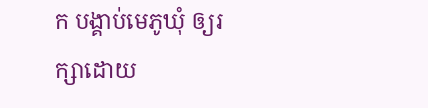ក បង្គាប់មេភូឃុំ ឲ្យរក្សាដោយ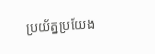ប្រយ័ត្នប្រយែង